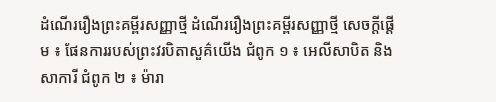ដំណើររឿងព្រះគម្ពីរសញ្ញាថ្មី ដំណើររឿងព្រះគម្ពីរសញ្ញាថ្មី សេចក្តីផ្តើម ៖ ផែនការរបស់ព្រះវរបិតាសួគ៌យើង ជំពូក ១ ៖ អេលីសាបិត និង សាការី ជំពូក ២ ៖ ម៉ារា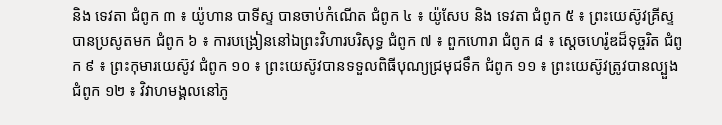និង ទេវតា ជំពូក ៣ ៖ យ៉ូហាន បាទីស្ទ បានចាប់កំណើត ជំពូក ៤ ៖ យ៉ូសែប និង ទេវតា ជំពូក ៥ ៖ ព្រះយេស៊ូវគ្រីស្ទបានប្រសូតមក ជំពូក ៦ ៖ ការបង្រៀននៅឯព្រះវិហារបរិសុទ្ធ ជំពូក ៧ ៖ ពួកហោរា ជំពូក ៨ ៖ ស្ដេចហេរ៉ូឌដ៏ទុច្ចរិត ជំពូក ៩ ៖ ព្រះកុមារយេស៊ូវ ជំពូក ១០ ៖ ព្រះយេស៊ូវបានទទួលពិធីបុណ្យជ្រមុជទឹក ជំពូក ១១ ៖ ព្រះយេស៊ូវត្រូវបានល្បួង ជំពូក ១២ ៖ វិវាហមង្គលនៅភូ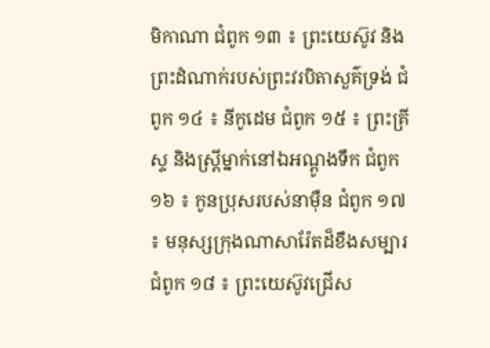មិកាណា ជំពូក ១៣ ៖ ព្រះយេស៊ូវ និង ព្រះដំណាក់របស់ព្រះវរបិតាសួគ៌ទ្រង់ ជំពូក ១៤ ៖ នីកូដេម ជំពូក ១៥ ៖ ព្រះគ្រីស្ទ និងស្ត្រីម្នាក់នៅឯអណ្ដូងទឹក ជំពូក ១៦ ៖ កូនប្រុសរបស់នាម៉ឺន ជំពូក ១៧ ៖ មនុស្សក្រុងណាសារ៉ែតដ៏ខឹងសម្បារ ជំពូក ១៨ ៖ ព្រះយេស៊ូវជ្រើស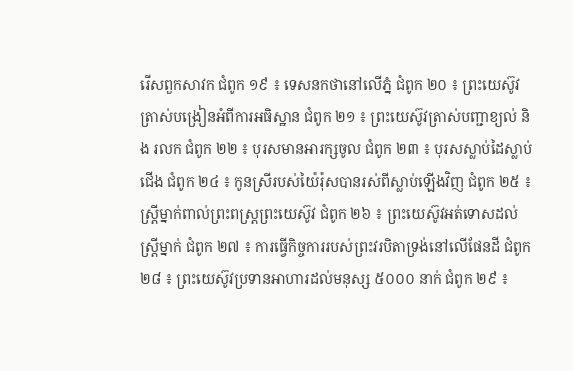រើសពួកសាវក ជំពូក ១៩ ៖ ទេសនកថានៅលើភ្នំ ជំពូក ២០ ៖ ព្រះយេស៊ូវត្រាស់បង្រៀនអំពីការអធិស្ឋាន ជំពូក ២១ ៖ ព្រះយេស៊ូវត្រាស់បញ្ជាខ្យល់ និង រលក ជំពូក ២២ ៖ បុរសមានអារក្សចូល ជំពូក ២៣ ៖ បុរសស្លាប់ដៃស្លាប់ជើង ជំពូក ២៤ ៖ កូនស្រីរបស់យ៉ៃរ៉ុសបានរស់ពីស្លាប់ឡើងវិញ ជំពូក ២៥ ៖ ស្ត្រីម្នាក់ពាល់ព្រះពស្ត្រព្រះយេស៊ូវ ជំពូក ២៦ ៖ ព្រះយេស៊ូវអត់ទោសដល់ស្ត្រីម្នាក់ ជំពូក ២៧ ៖ ការធ្វើកិច្ចការរបស់ព្រះវរបិតាទ្រង់នៅលើផែនដី ជំពូក ២៨ ៖ ព្រះយេស៊ូវប្រទានអាហារដល់មនុស្ស ៥០០០ នាក់ ជំពូក ២៩ ៖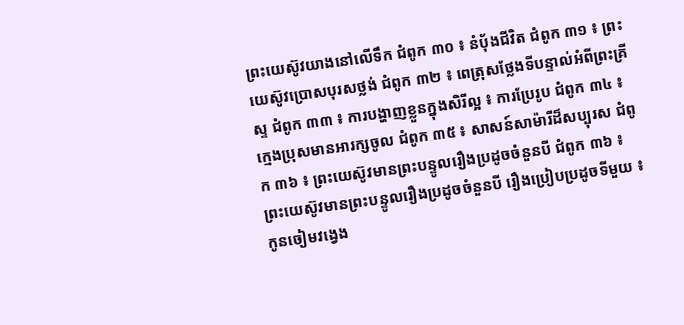ព្រះយេស៊ូវយាងនៅលើទឹក ជំពូក ៣០ ៖ នំបុ័ងជីវិត ជំពូក ៣១ ៖ ព្រះយេស៊ូវប្រោសបុរសថ្លង់ ជំពូក ៣២ ៖ ពេត្រុសថ្លែងទីបន្ទាល់អំពីព្រះគ្រីស្ទ ជំពូក ៣៣ ៖ ការបង្ហាញខ្លួនក្នុងសិរីល្អ ៖ ការប្រែរូប ជំពូក ៣៤ ៖ ក្មេងប្រុសមានអារក្សចូល ជំពូក ៣៥ ៖ សាសន៍សាម៉ារីដ៏សប្បុរស ជំពូក ៣៦ ៖ ព្រះយេស៊ូវមានព្រះបន្ទូលរឿងប្រដូចចំនួនបី ជំពូក ៣៦ ៖ ព្រះយេស៊ូវមានព្រះបន្ទូលរឿងប្រដូចចំនួនបី រឿងប្រៀបប្រដូចទីមួយ ៖ កូនចៀមវង្វេង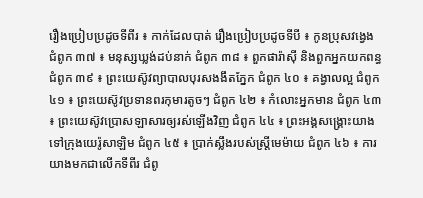រឿងប្រៀបប្រដូចទីពីរ ៖ កាក់ដែលបាត់ រឿងប្រៀបប្រដូចទីបី ៖ កូនប្រុសវង្វេង ជំពូក ៣៧ ៖ មនុស្សឃ្លង់ដប់នាក់ ជំពូក ៣៨ ៖ ពួកផារ៉ាស៊ី និងពួកអ្នកយកពន្ធ ជំពូក ៣៩ ៖ ព្រះយេស៊ូវព្យាបាលបុរសងងឹតភ្នែក ជំពូក ៤០ ៖ គង្វាលល្អ ជំពូក ៤១ ៖ ព្រះយេស៊ូវប្រទានពរកុមារតូចៗ ជំពូក ៤២ ៖ កំលោះអ្នកមាន ជំពូក ៤៣ ៖ ព្រះយេស៊ូវប្រោសឡាសារឲ្យរស់ឡើងវិញ ជំពូក ៤៤ ៖ ព្រះអង្គសង្គ្រោះយាងទៅក្រុងយេរ៉ូសាឡិម ជំពូក ៤៥ ៖ ប្រាក់ស្លឹងរបស់ស្ត្រីមេម៉ាយ ជំពូក ៤៦ ៖ ការយាងមកជាលើកទីពីរ ជំពូ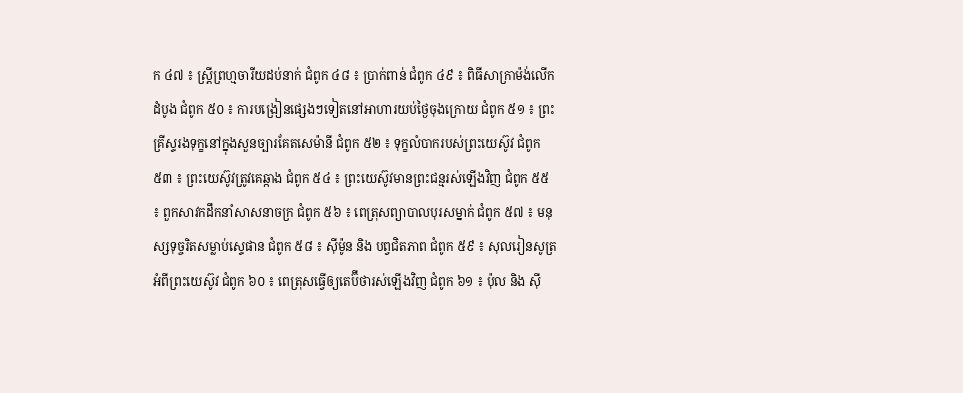ក ៤៧ ៖ ស្ត្រីព្រហ្មចារីយដប់នាក់ ជំពូក ៤៨ ៖ ប្រាក់ពាន់ ជំពូក ៤៩ ៖ ពិធីសាក្រាម៉ង់លើកដំបូង ជំពូក ៥០ ៖ ការបង្រៀនផ្សេងៗទៀតនៅអាហារយប់ថ្ងៃចុងក្រោយ ជំពូក ៥១ ៖ ព្រះគ្រីស្ទរងទុក្ខនៅក្នុងសួនច្បារគែតសេម៉ានី ជំពូក ៥២ ៖ ទុក្ខលំបាករបស់ព្រះយេស៊ូវ ជំពូក ៥៣ ៖ ព្រះយេស៊ូវត្រូវគេឆ្កាង ជំពូក ៥៤ ៖ ព្រះយេស៊ូវមានព្រះជន្មរស់ឡើងវិញ ជំពូក ៥៥ ៖ ពួកសាវកដឹកនាំសាសនាចក្រ ជំពូក ៥៦ ៖ ពេត្រុសព្យាបាលបុរសម្នាក់ ជំពូក ៥៧ ៖ មនុស្សទុច្ចរិតសម្លាប់ស្ទេផាន ជំពូក ៥៨ ៖ ស៊ីម៉ូន និង បព្វជិតភាព ជំពូក ៥៩ ៖ សុលរៀនសូត្រអំពីព្រះយេស៊ូវ ជំពូក ៦០ ៖ ពេត្រុសធ្វើឲ្យតេប៊ីថារស់ឡើងវិញ ជំពូក ៦១ ៖ ប៉ុល និង ស៊ី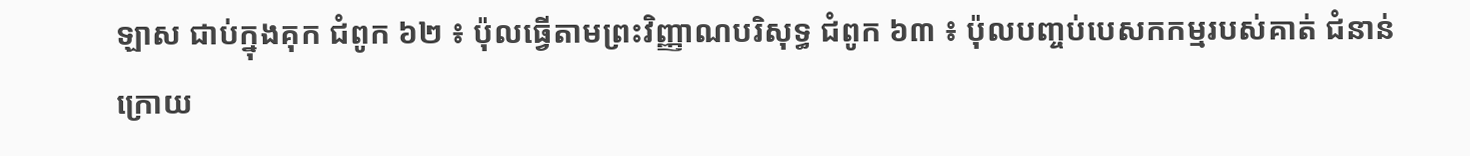ឡាស ជាប់ក្នុងគុក ជំពូក ៦២ ៖ ប៉ុលធ្វើតាមព្រះវិញ្ញាណបរិសុទ្ធ ជំពូក ៦៣ ៖ ប៉ុលបញ្ចប់បេសកកម្មរបស់គាត់ ជំនាន់ក្រោយ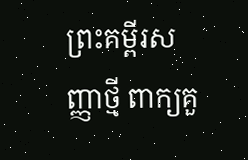ព្រះគម្ពីរសញ្ញាថ្មី ពាក្យគួ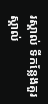រស្គាល់ ទីកន្លែងគួរស្គាល់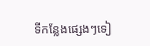ទីកន្លែងផ្សេងៗទៀ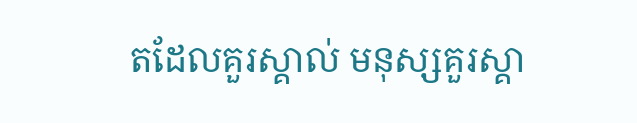តដែលគួរស្គាល់ មនុស្សគួរស្គា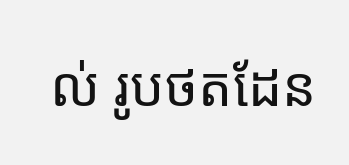ល់ រូបថតដែន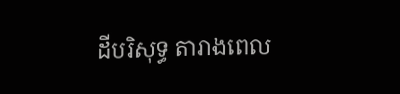ដីបរិសុទ្ធ តារាងពេល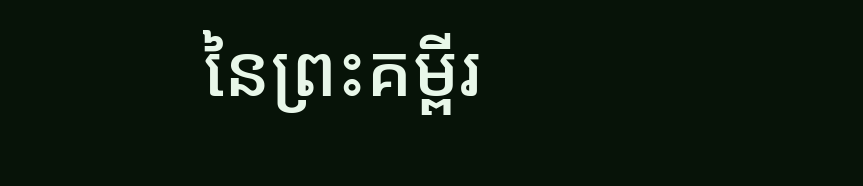នៃព្រះគម្ពីរ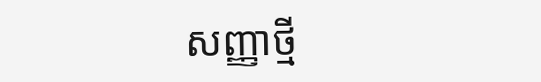សញ្ញាថ្មី